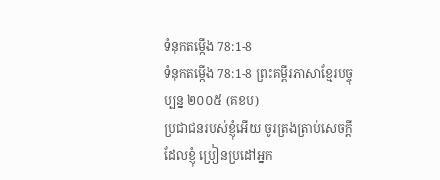ទំនុកតម្កើង 78:1-8
ទំនុកតម្កើង 78:1-8 ព្រះគម្ពីរភាសាខ្មែរបច្ចុប្បន្ន ២០០៥ (គខប)
ប្រជាជនរបស់ខ្ញុំអើយ ចូរត្រងត្រាប់សេចក្ដីដែលខ្ញុំ ប្រៀនប្រដៅអ្នក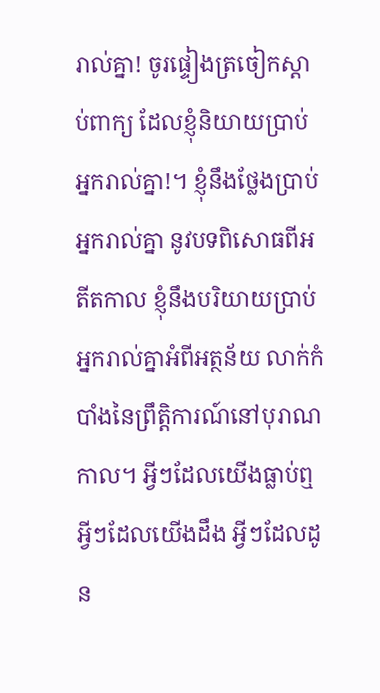រាល់គ្នា! ចូរផ្ទៀងត្រចៀកស្ដាប់ពាក្យ ដែលខ្ញុំនិយាយប្រាប់អ្នករាល់គ្នា!។ ខ្ញុំនឹងថ្លែងប្រាប់អ្នករាល់គ្នា នូវបទពិសោធពីអតីតកាល ខ្ញុំនឹងបរិយាយប្រាប់អ្នករាល់គ្នាអំពីអត្ថន័យ លាក់កំបាំងនៃព្រឹត្តិការណ៍នៅបុរាណកាល។ អ្វីៗដែលយើងធ្លាប់ឮ អ្វីៗដែលយើងដឹង អ្វីៗដែលដូន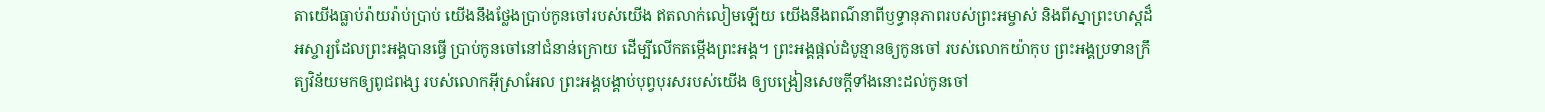តាយើងធ្លាប់រ៉ាយរ៉ាប់ប្រាប់ យើងនឹងថ្លែងប្រាប់កូនចៅរបស់យើង ឥតលាក់លៀមឡើយ យើងនឹងពណ៌នាពីឫទ្ធានុភាពរបស់ព្រះអម្ចាស់ និងពីស្នាព្រះហស្ដដ៏អស្ចារ្យដែលព្រះអង្គបានធ្វើ ប្រាប់កូនចៅនៅជំនាន់ក្រោយ ដើម្បីលើកតម្កើងព្រះអង្គ។ ព្រះអង្គផ្ដល់ដំបូន្មានឲ្យកូនចៅ របស់លោកយ៉ាកុប ព្រះអង្គប្រទានក្រឹត្យវិន័យមកឲ្យពូជពង្ស របស់លោកអ៊ីស្រាអែល ព្រះអង្គបង្គាប់បុព្វបុរសរបស់យើង ឲ្យបង្រៀនសេចក្ដីទាំងនោះដល់កូនចៅ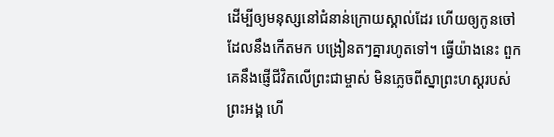ដើម្បីឲ្យមនុស្សនៅជំនាន់ក្រោយស្គាល់ដែរ ហើយឲ្យកូនចៅដែលនឹងកើតមក បង្រៀនតៗគ្នារហូតទៅ។ ធ្វើយ៉ាងនេះ ពួកគេនឹងផ្ញើជីវិតលើព្រះជាម្ចាស់ មិនភ្លេចពីស្នាព្រះហស្ដរបស់ព្រះអង្គ ហើ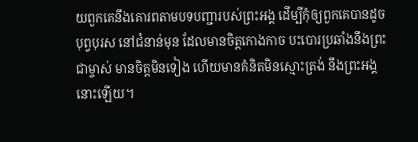យពួកគេនឹងគោរពតាមបទបញ្ជារបស់ព្រះអង្គ ដើម្បីកុំឲ្យពួកគេបានដូចបុព្វបុរស នៅជំនាន់មុន ដែលមានចិត្តកោងកាច បះបោរប្រឆាំងនឹងព្រះជាម្ចាស់ មានចិត្តមិនទៀង ហើយមានគំនិតមិនស្មោះត្រង់ នឹងព្រះអង្គនោះឡើយ។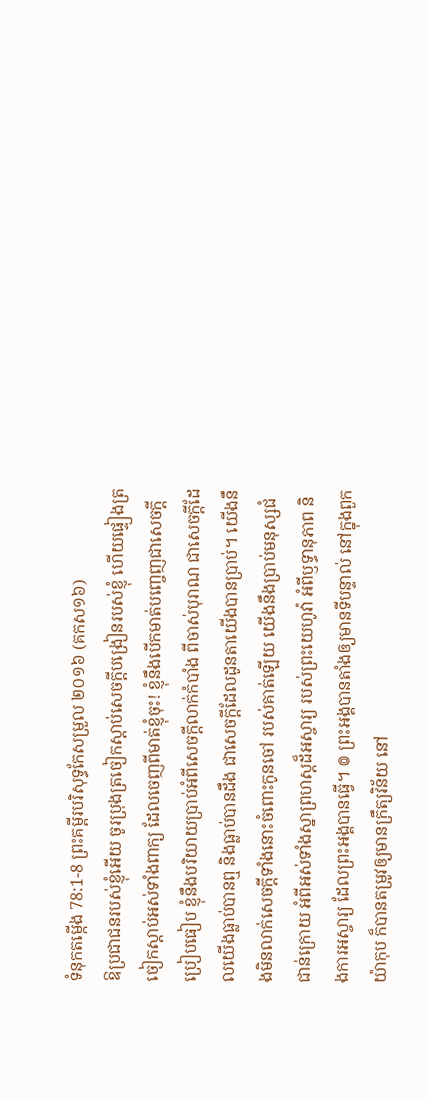ទំនុកតម្កើង 78:1-8 ព្រះគម្ពីរបរិសុទ្ធកែសម្រួល ២០១៦ (គកស១៦)
ឱប្រជាជនរបស់ខ្ញុំអើយ ចូរប្រុងត្រចៀកស្តាប់សេចក្ដីបង្រៀនរបស់ខ្ញុំ ហើយផ្ទៀងត្រចៀកស្តាប់អស់ទាំងពាក្យ ដែលចេញពីមាត់ខ្ញុំចុះ! ខ្ញុំនឹងបើកមាត់បញ្ចេញជាសេចក្ដីប្រៀបធៀប ខ្ញុំនឹងបរិយាយប្រាប់អំពីសេចក្ដីលាក់កំបាំង ពីចាស់បុរាណ ជាសេចក្ដីដែលយើងធ្លាប់បានឮ និងធ្លាប់បានដឹង ជាសេចក្ដីដែលដូនតាយើងបានប្រាប់។ យើងនឹងមិនលាក់សេចក្ដីទាំងនោះចំពោះកូនចៅ របស់គាត់ឡើយ យើងនឹងប្រាប់មនុស្សជំជាន់ក្រោយ អំពីអស់ទាំងស្នាព្រហស្តដ៏អស្ចារ្យ របស់ព្រះយេហូវ៉ា អំពីឫទ្ធានុភាព និងការអស្ចារ្យ ដែលព្រះអង្គបានធ្វើ។ ៙ ព្រះអង្គបានតាំងឲ្យមានទីបន្ទាល់ នៅក្នុងពួកយ៉ាកុប ក៏បានតម្រូវឲ្យមានក្រឹត្យវិន័យ នៅ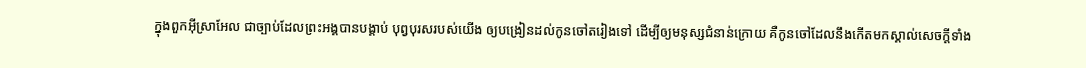ក្នុងពួកអ៊ីស្រាអែល ជាច្បាប់ដែលព្រះអង្គបានបង្គាប់ បុព្វបុរសរបស់យើង ឲ្យបង្រៀនដល់កូនចៅតរៀងទៅ ដើម្បីឲ្យមនុស្សជំនាន់ក្រោយ គឺកូនចៅដែលនឹងកើតមកស្គាល់សេចក្ដីទាំង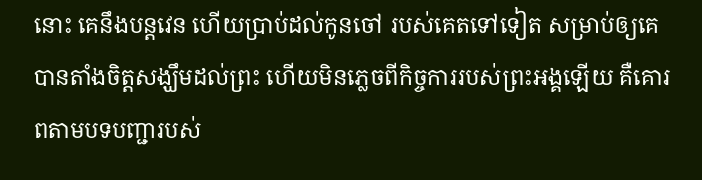នោះ គេនឹងបន្តវេន ហើយប្រាប់ដល់កូនចៅ របស់គេតទៅទៀត សម្រាប់ឲ្យគេបានតាំងចិត្តសង្ឃឹមដល់ព្រះ ហើយមិនភ្លេចពីកិច្ចការរបស់ព្រះអង្គឡើយ គឺគោរពតាមបទបញ្ជារបស់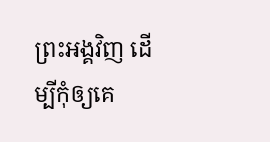ព្រះអង្គវិញ ដើម្បីកុំឲ្យគេ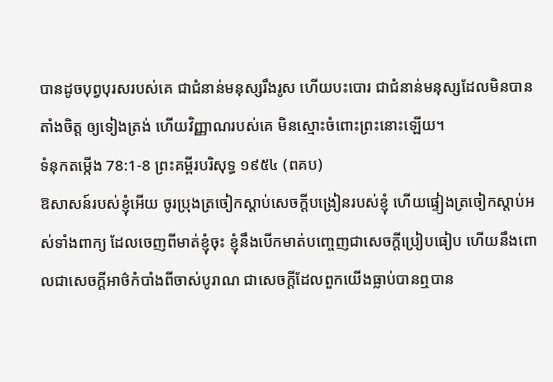បានដូចបុព្វបុរសរបស់គេ ជាជំនាន់មនុស្សរឹងរូស ហើយបះបោរ ជាជំនាន់មនុស្សដែលមិនបានតាំងចិត្ត ឲ្យទៀងត្រង់ ហើយវិញ្ញាណរបស់គេ មិនស្មោះចំពោះព្រះនោះឡើយ។
ទំនុកតម្កើង 78:1-8 ព្រះគម្ពីរបរិសុទ្ធ ១៩៥៤ (ពគប)
ឱសាសន៍របស់ខ្ញុំអើយ ចូរប្រុងត្រចៀកស្តាប់សេចក្ដីបង្រៀនរបស់ខ្ញុំ ហើយផ្ទៀងត្រចៀកស្តាប់អស់ទាំងពាក្យ ដែលចេញពីមាត់ខ្ញុំចុះ ខ្ញុំនឹងបើកមាត់បញ្ចេញជាសេចក្ដីប្រៀបធៀប ហើយនឹងពោលជាសេចក្ដីអាថ៌កំបាំងពីចាស់បូរាណ ជាសេចក្ដីដែលពួកយើងធ្លាប់បានឮបាន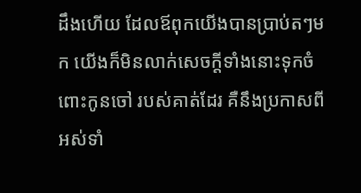ដឹងហើយ ដែលឪពុកយើងបានប្រាប់តៗមក យើងក៏មិនលាក់សេចក្ដីទាំងនោះទុកចំពោះកូនចៅ របស់គាត់ដែរ គឺនឹងប្រកាសពីអស់ទាំ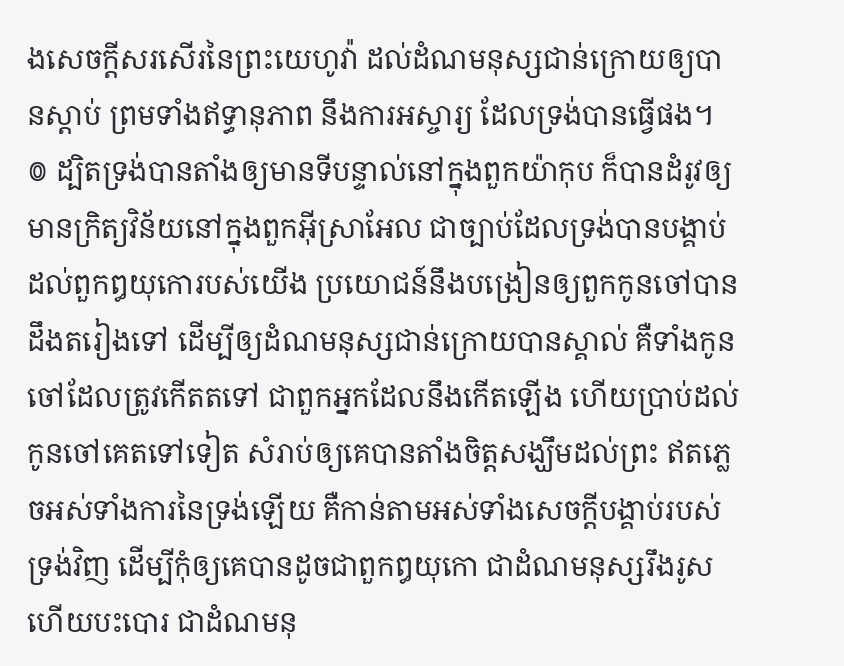ងសេចក្ដីសរសើរនៃព្រះយេហូវ៉ា ដល់ដំណមនុស្សជាន់ក្រោយឲ្យបានស្តាប់ ព្រមទាំងឥទ្ធានុភាព នឹងការអស្ចារ្យ ដែលទ្រង់បានធ្វើផង។ ៙ ដ្បិតទ្រង់បានតាំងឲ្យមានទីបន្ទាល់នៅក្នុងពួកយ៉ាកុប ក៏បានដំរូវឲ្យមានក្រិត្យវិន័យនៅក្នុងពួកអ៊ីស្រាអែល ជាច្បាប់ដែលទ្រង់បានបង្គាប់ដល់ពួកឰយុកោរបស់យើង ប្រយោជន៍នឹងបង្រៀនឲ្យពួកកូនចៅបានដឹងតរៀងទៅ ដើម្បីឲ្យដំណមនុស្សជាន់ក្រោយបានស្គាល់ គឺទាំងកូនចៅដែលត្រូវកើតតទៅ ជាពួកអ្នកដែលនឹងកើតឡើង ហើយប្រាប់ដល់កូនចៅគេតទៅទៀត សំរាប់ឲ្យគេបានតាំងចិត្តសង្ឃឹមដល់ព្រះ ឥតភ្លេចអស់ទាំងការនៃទ្រង់ឡើយ គឺកាន់តាមអស់ទាំងសេចក្ដីបង្គាប់របស់ទ្រង់វិញ ដើម្បីកុំឲ្យគេបានដូចជាពួកឰយុកោ ជាដំណមនុស្សរឹងរូស ហើយបះបោរ ជាដំណមនុ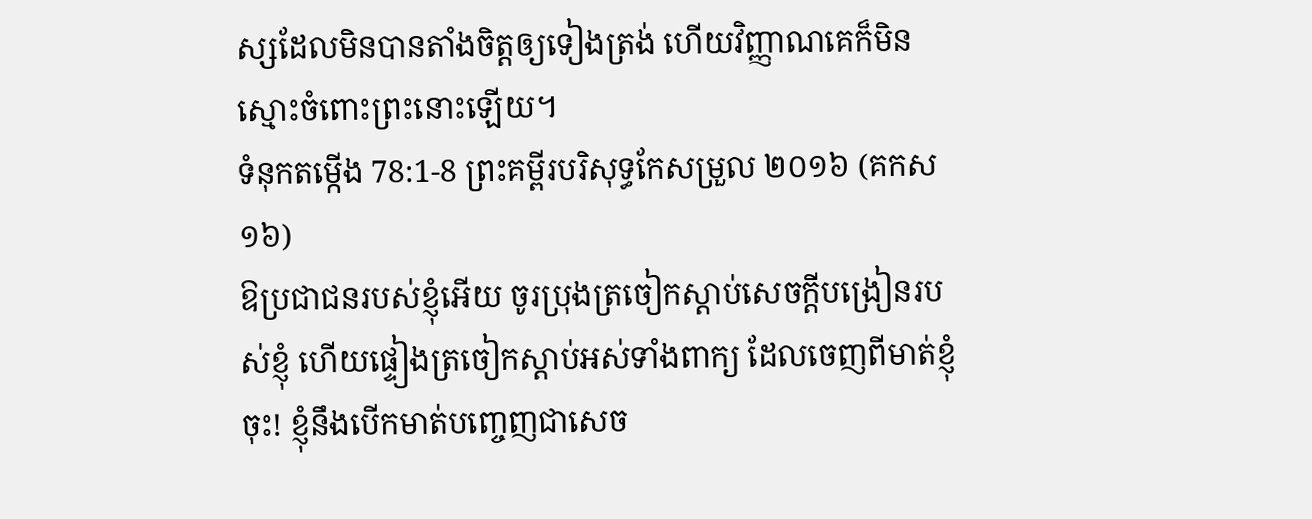ស្សដែលមិនបានតាំងចិត្តឲ្យទៀងត្រង់ ហើយវិញ្ញាណគេក៏មិនស្មោះចំពោះព្រះនោះឡើយ។
ទំនុកតម្កើង 78:1-8 ព្រះគម្ពីរបរិសុទ្ធកែសម្រួល ២០១៦ (គកស១៦)
ឱប្រជាជនរបស់ខ្ញុំអើយ ចូរប្រុងត្រចៀកស្តាប់សេចក្ដីបង្រៀនរបស់ខ្ញុំ ហើយផ្ទៀងត្រចៀកស្តាប់អស់ទាំងពាក្យ ដែលចេញពីមាត់ខ្ញុំចុះ! ខ្ញុំនឹងបើកមាត់បញ្ចេញជាសេច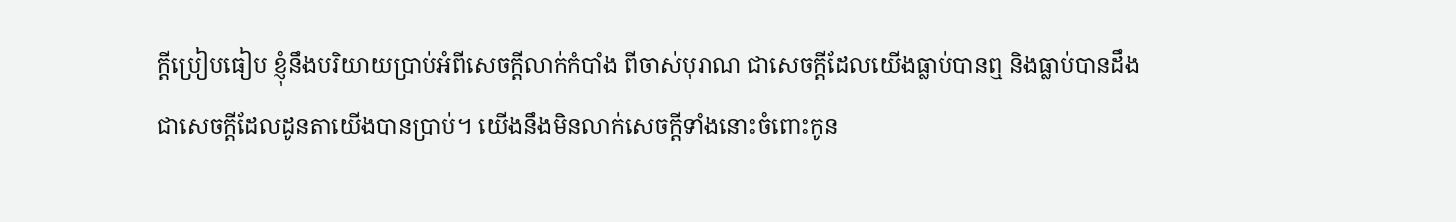ក្ដីប្រៀបធៀប ខ្ញុំនឹងបរិយាយប្រាប់អំពីសេចក្ដីលាក់កំបាំង ពីចាស់បុរាណ ជាសេចក្ដីដែលយើងធ្លាប់បានឮ និងធ្លាប់បានដឹង ជាសេចក្ដីដែលដូនតាយើងបានប្រាប់។ យើងនឹងមិនលាក់សេចក្ដីទាំងនោះចំពោះកូន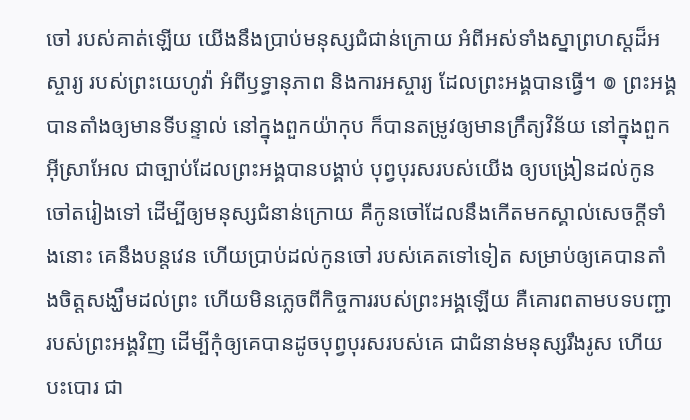ចៅ របស់គាត់ឡើយ យើងនឹងប្រាប់មនុស្សជំជាន់ក្រោយ អំពីអស់ទាំងស្នាព្រហស្តដ៏អស្ចារ្យ របស់ព្រះយេហូវ៉ា អំពីឫទ្ធានុភាព និងការអស្ចារ្យ ដែលព្រះអង្គបានធ្វើ។ ៙ ព្រះអង្គបានតាំងឲ្យមានទីបន្ទាល់ នៅក្នុងពួកយ៉ាកុប ក៏បានតម្រូវឲ្យមានក្រឹត្យវិន័យ នៅក្នុងពួកអ៊ីស្រាអែល ជាច្បាប់ដែលព្រះអង្គបានបង្គាប់ បុព្វបុរសរបស់យើង ឲ្យបង្រៀនដល់កូនចៅតរៀងទៅ ដើម្បីឲ្យមនុស្សជំនាន់ក្រោយ គឺកូនចៅដែលនឹងកើតមកស្គាល់សេចក្ដីទាំងនោះ គេនឹងបន្តវេន ហើយប្រាប់ដល់កូនចៅ របស់គេតទៅទៀត សម្រាប់ឲ្យគេបានតាំងចិត្តសង្ឃឹមដល់ព្រះ ហើយមិនភ្លេចពីកិច្ចការរបស់ព្រះអង្គឡើយ គឺគោរពតាមបទបញ្ជារបស់ព្រះអង្គវិញ ដើម្បីកុំឲ្យគេបានដូចបុព្វបុរសរបស់គេ ជាជំនាន់មនុស្សរឹងរូស ហើយបះបោរ ជា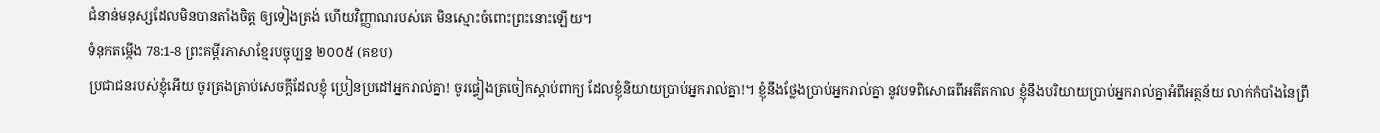ជំនាន់មនុស្សដែលមិនបានតាំងចិត្ត ឲ្យទៀងត្រង់ ហើយវិញ្ញាណរបស់គេ មិនស្មោះចំពោះព្រះនោះឡើយ។
ទំនុកតម្កើង 78:1-8 ព្រះគម្ពីរភាសាខ្មែរបច្ចុប្បន្ន ២០០៥ (គខប)
ប្រជាជនរបស់ខ្ញុំអើយ ចូរត្រងត្រាប់សេចក្ដីដែលខ្ញុំ ប្រៀនប្រដៅអ្នករាល់គ្នា! ចូរផ្ទៀងត្រចៀកស្ដាប់ពាក្យ ដែលខ្ញុំនិយាយប្រាប់អ្នករាល់គ្នា!។ ខ្ញុំនឹងថ្លែងប្រាប់អ្នករាល់គ្នា នូវបទពិសោធពីអតីតកាល ខ្ញុំនឹងបរិយាយប្រាប់អ្នករាល់គ្នាអំពីអត្ថន័យ លាក់កំបាំងនៃព្រឹ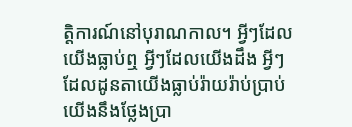ត្តិការណ៍នៅបុរាណកាល។ អ្វីៗដែលយើងធ្លាប់ឮ អ្វីៗដែលយើងដឹង អ្វីៗដែលដូនតាយើងធ្លាប់រ៉ាយរ៉ាប់ប្រាប់ យើងនឹងថ្លែងប្រា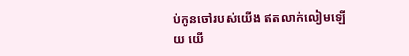ប់កូនចៅរបស់យើង ឥតលាក់លៀមឡើយ យើ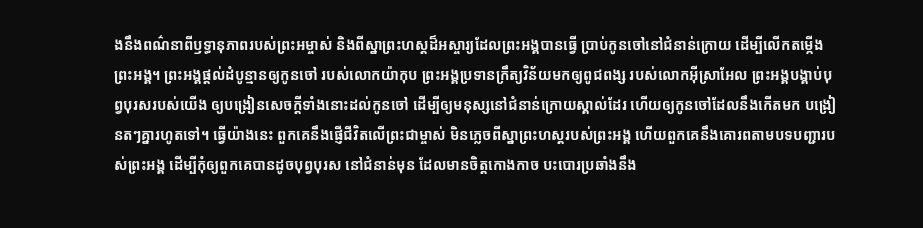ងនឹងពណ៌នាពីឫទ្ធានុភាពរបស់ព្រះអម្ចាស់ និងពីស្នាព្រះហស្ដដ៏អស្ចារ្យដែលព្រះអង្គបានធ្វើ ប្រាប់កូនចៅនៅជំនាន់ក្រោយ ដើម្បីលើកតម្កើងព្រះអង្គ។ ព្រះអង្គផ្ដល់ដំបូន្មានឲ្យកូនចៅ របស់លោកយ៉ាកុប ព្រះអង្គប្រទានក្រឹត្យវិន័យមកឲ្យពូជពង្ស របស់លោកអ៊ីស្រាអែល ព្រះអង្គបង្គាប់បុព្វបុរសរបស់យើង ឲ្យបង្រៀនសេចក្ដីទាំងនោះដល់កូនចៅ ដើម្បីឲ្យមនុស្សនៅជំនាន់ក្រោយស្គាល់ដែរ ហើយឲ្យកូនចៅដែលនឹងកើតមក បង្រៀនតៗគ្នារហូតទៅ។ ធ្វើយ៉ាងនេះ ពួកគេនឹងផ្ញើជីវិតលើព្រះជាម្ចាស់ មិនភ្លេចពីស្នាព្រះហស្ដរបស់ព្រះអង្គ ហើយពួកគេនឹងគោរពតាមបទបញ្ជារបស់ព្រះអង្គ ដើម្បីកុំឲ្យពួកគេបានដូចបុព្វបុរស នៅជំនាន់មុន ដែលមានចិត្តកោងកាច បះបោរប្រឆាំងនឹង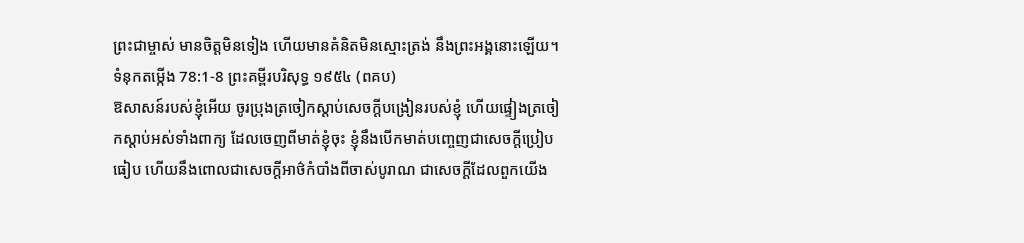ព្រះជាម្ចាស់ មានចិត្តមិនទៀង ហើយមានគំនិតមិនស្មោះត្រង់ នឹងព្រះអង្គនោះឡើយ។
ទំនុកតម្កើង 78:1-8 ព្រះគម្ពីរបរិសុទ្ធ ១៩៥៤ (ពគប)
ឱសាសន៍របស់ខ្ញុំអើយ ចូរប្រុងត្រចៀកស្តាប់សេចក្ដីបង្រៀនរបស់ខ្ញុំ ហើយផ្ទៀងត្រចៀកស្តាប់អស់ទាំងពាក្យ ដែលចេញពីមាត់ខ្ញុំចុះ ខ្ញុំនឹងបើកមាត់បញ្ចេញជាសេចក្ដីប្រៀបធៀប ហើយនឹងពោលជាសេចក្ដីអាថ៌កំបាំងពីចាស់បូរាណ ជាសេចក្ដីដែលពួកយើង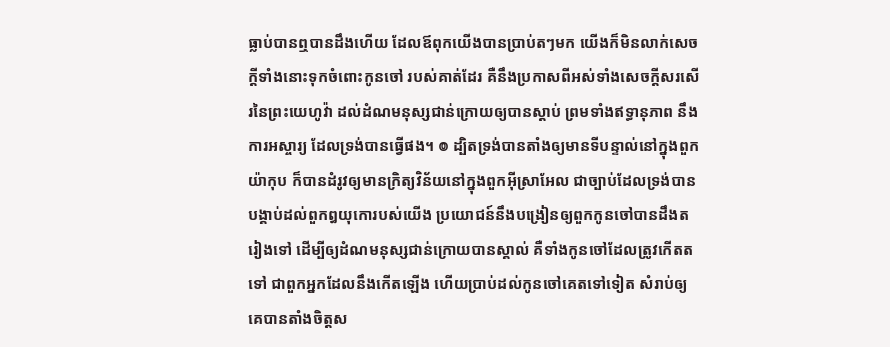ធ្លាប់បានឮបានដឹងហើយ ដែលឪពុកយើងបានប្រាប់តៗមក យើងក៏មិនលាក់សេចក្ដីទាំងនោះទុកចំពោះកូនចៅ របស់គាត់ដែរ គឺនឹងប្រកាសពីអស់ទាំងសេចក្ដីសរសើរនៃព្រះយេហូវ៉ា ដល់ដំណមនុស្សជាន់ក្រោយឲ្យបានស្តាប់ ព្រមទាំងឥទ្ធានុភាព នឹងការអស្ចារ្យ ដែលទ្រង់បានធ្វើផង។ ៙ ដ្បិតទ្រង់បានតាំងឲ្យមានទីបន្ទាល់នៅក្នុងពួកយ៉ាកុប ក៏បានដំរូវឲ្យមានក្រិត្យវិន័យនៅក្នុងពួកអ៊ីស្រាអែល ជាច្បាប់ដែលទ្រង់បានបង្គាប់ដល់ពួកឰយុកោរបស់យើង ប្រយោជន៍នឹងបង្រៀនឲ្យពួកកូនចៅបានដឹងតរៀងទៅ ដើម្បីឲ្យដំណមនុស្សជាន់ក្រោយបានស្គាល់ គឺទាំងកូនចៅដែលត្រូវកើតតទៅ ជាពួកអ្នកដែលនឹងកើតឡើង ហើយប្រាប់ដល់កូនចៅគេតទៅទៀត សំរាប់ឲ្យគេបានតាំងចិត្តស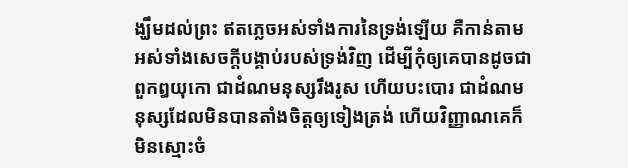ង្ឃឹមដល់ព្រះ ឥតភ្លេចអស់ទាំងការនៃទ្រង់ឡើយ គឺកាន់តាមអស់ទាំងសេចក្ដីបង្គាប់របស់ទ្រង់វិញ ដើម្បីកុំឲ្យគេបានដូចជាពួកឰយុកោ ជាដំណមនុស្សរឹងរូស ហើយបះបោរ ជាដំណមនុស្សដែលមិនបានតាំងចិត្តឲ្យទៀងត្រង់ ហើយវិញ្ញាណគេក៏មិនស្មោះចំ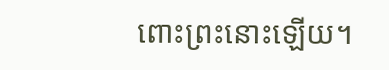ពោះព្រះនោះឡើយ។